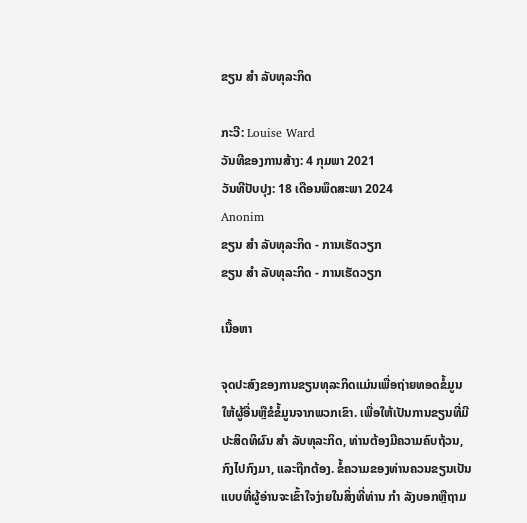ຂຽນ ສຳ ລັບທຸລະກິດ

ກະວີ: Louise Ward
ວັນທີຂອງການສ້າງ: 4 ກຸມພາ 2021
ວັນທີປັບປຸງ: 18 ເດືອນພຶດສະພາ 2024
Anonim
ຂຽນ ສຳ ລັບທຸລະກິດ - ການເຮັດວຽກ
ຂຽນ ສຳ ລັບທຸລະກິດ - ການເຮັດວຽກ

ເນື້ອຫາ

ຈຸດປະສົງຂອງການຂຽນທຸລະກິດແມ່ນເພື່ອຖ່າຍທອດຂໍ້ມູນໃຫ້ຜູ້ອື່ນຫຼືຂໍຂໍ້ມູນຈາກພວກເຂົາ. ເພື່ອໃຫ້ເປັນການຂຽນທີ່ມີປະສິດທິຜົນ ສຳ ລັບທຸລະກິດ, ທ່ານຕ້ອງມີຄວາມຄົບຖ້ວນ, ກົງໄປກົງມາ, ແລະຖືກຕ້ອງ. ຂໍ້ຄວາມຂອງທ່ານຄວນຂຽນເປັນແບບທີ່ຜູ້ອ່ານຈະເຂົ້າໃຈງ່າຍໃນສິ່ງທີ່ທ່ານ ກຳ ລັງບອກຫຼືຖາມ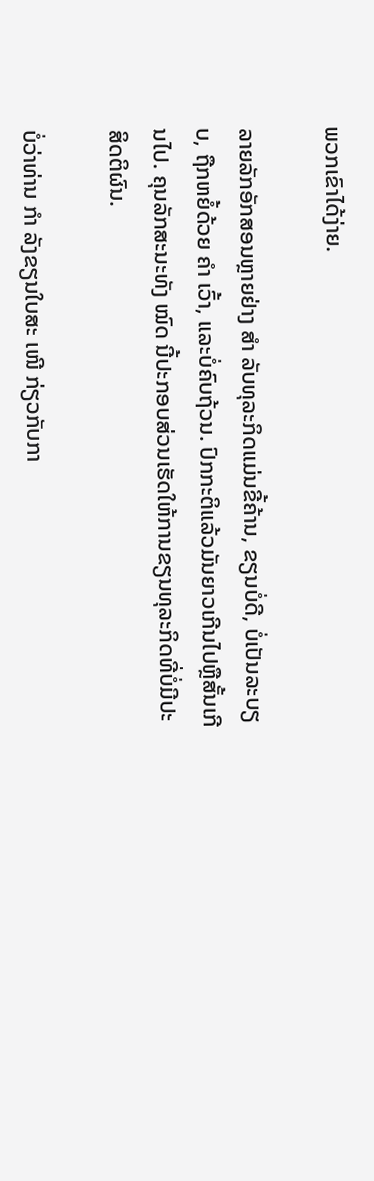ພວກເຂົາໄດ້ງ່າຍ.

ລາຍລັກອັກສອນຫຼາຍຢ່າງ ສຳ ລັບທຸລະກິດແມ່ນຂີ້ຄ້ານ, ຂຽນບໍ່ດີ, ບໍ່ເປັນລະບຽບ, ຖືກຫຍໍ້ດ້ວຍ ຄຳ ເວົ້າ, ແລະບໍ່ຄົບຖ້ວນ. ປົກກະຕິແລ້ວມັນຍາວເກີນໄປຫຼືສັ້ນເກີນໄປ. ຄຸນລັກສະນະທັງ ໝົດ ນີ້ປະກອບສ່ວນເຮັດໃຫ້ການຂຽນທຸລະກິດທີ່ບໍ່ມີປະສິດຕິຜົນ.

ບໍ່ວ່າທ່ານ ກຳ ລັງຂຽນໃບສະ ເໜີ ກ່ຽວກັບກາ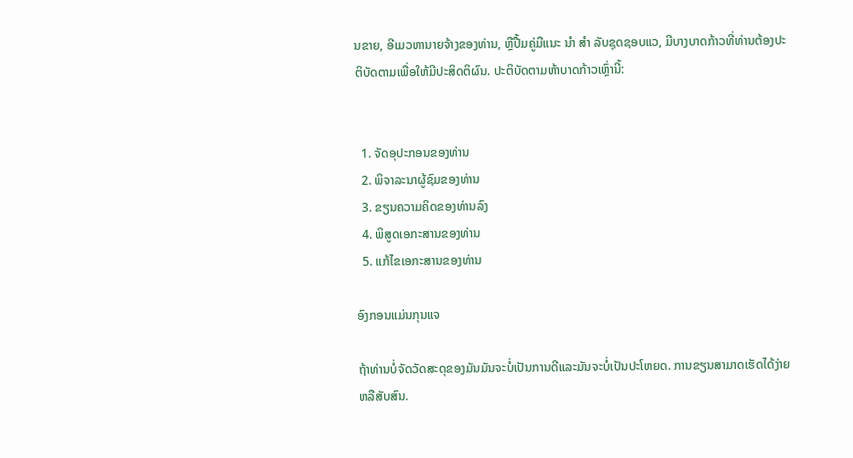ນຂາຍ, ອີເມວຫານາຍຈ້າງຂອງທ່ານ, ຫຼືປື້ມຄູ່ມືແນະ ນຳ ສຳ ລັບຊຸດຊອບແວ, ມີບາງບາດກ້າວທີ່ທ່ານຕ້ອງປະຕິບັດຕາມເພື່ອໃຫ້ມີປະສິດຕິຜົນ. ປະຕິບັດຕາມຫ້າບາດກ້າວເຫຼົ່ານີ້:


  1. ຈັດອຸປະກອນຂອງທ່ານ
  2. ພິຈາລະນາຜູ້ຊົມຂອງທ່ານ
  3. ຂຽນຄວາມຄິດຂອງທ່ານລົງ
  4. ພິສູດເອກະສານຂອງທ່ານ
  5. ແກ້ໄຂເອກະສານຂອງທ່ານ

ອົງກອນແມ່ນກຸນແຈ

ຖ້າທ່ານບໍ່ຈັດວັດສະດຸຂອງມັນມັນຈະບໍ່ເປັນການດີແລະມັນຈະບໍ່ເປັນປະໂຫຍດ. ການຂຽນສາມາດເຮັດໄດ້ງ່າຍຫລືສັບສົນ.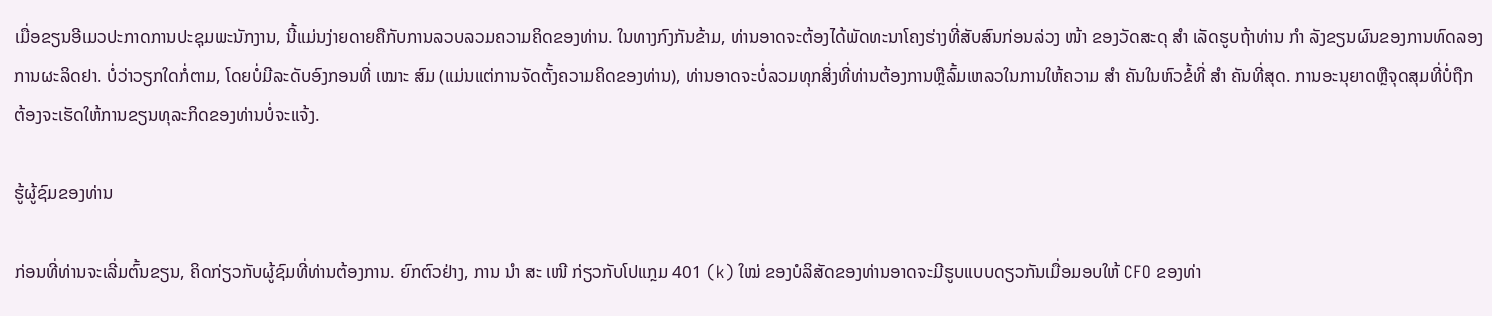ເມື່ອຂຽນອີເມວປະກາດການປະຊຸມພະນັກງານ, ນີ້ແມ່ນງ່າຍດາຍຄືກັບການລວບລວມຄວາມຄິດຂອງທ່ານ. ໃນທາງກົງກັນຂ້າມ, ທ່ານອາດຈະຕ້ອງໄດ້ພັດທະນາໂຄງຮ່າງທີ່ສັບສົນກ່ອນລ່ວງ ໜ້າ ຂອງວັດສະດຸ ສຳ ເລັດຮູບຖ້າທ່ານ ກຳ ລັງຂຽນຜົນຂອງການທົດລອງການຜະລິດຢາ. ບໍ່ວ່າວຽກໃດກໍ່ຕາມ, ໂດຍບໍ່ມີລະດັບອົງກອນທີ່ ເໝາະ ສົມ (ແມ່ນແຕ່ການຈັດຕັ້ງຄວາມຄິດຂອງທ່ານ), ທ່ານອາດຈະບໍ່ລວມທຸກສິ່ງທີ່ທ່ານຕ້ອງການຫຼືລົ້ມເຫລວໃນການໃຫ້ຄວາມ ສຳ ຄັນໃນຫົວຂໍ້ທີ່ ສຳ ຄັນທີ່ສຸດ. ການອະນຸຍາດຫຼືຈຸດສຸມທີ່ບໍ່ຖືກຕ້ອງຈະເຮັດໃຫ້ການຂຽນທຸລະກິດຂອງທ່ານບໍ່ຈະແຈ້ງ.

ຮູ້ຜູ້ຊົມຂອງທ່ານ

ກ່ອນທີ່ທ່ານຈະເລີ່ມຕົ້ນຂຽນ, ຄິດກ່ຽວກັບຜູ້ຊົມທີ່ທ່ານຕ້ອງການ. ຍົກຕົວຢ່າງ, ການ ນຳ ສະ ເໜີ ກ່ຽວກັບໂປແກຼມ 401 (k) ໃໝ່ ຂອງບໍລິສັດຂອງທ່ານອາດຈະມີຮູບແບບດຽວກັນເມື່ອມອບໃຫ້ CFO ຂອງທ່າ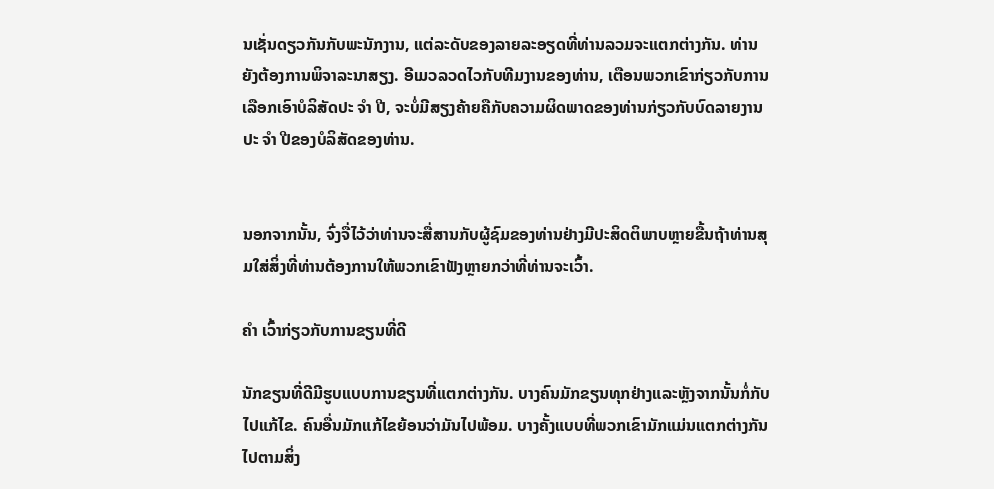ນເຊັ່ນດຽວກັນກັບພະນັກງານ, ແຕ່ລະດັບຂອງລາຍລະອຽດທີ່ທ່ານລວມຈະແຕກຕ່າງກັນ. ທ່ານຍັງຕ້ອງການພິຈາລະນາສຽງ. ອີເມວລວດໄວກັບທີມງານຂອງທ່ານ, ເຕືອນພວກເຂົາກ່ຽວກັບການເລືອກເອົາບໍລິສັດປະ ຈຳ ປີ, ຈະບໍ່ມີສຽງຄ້າຍຄືກັບຄວາມຜິດພາດຂອງທ່ານກ່ຽວກັບບົດລາຍງານປະ ຈຳ ປີຂອງບໍລິສັດຂອງທ່ານ.


ນອກຈາກນັ້ນ, ຈົ່ງຈື່ໄວ້ວ່າທ່ານຈະສື່ສານກັບຜູ້ຊົມຂອງທ່ານຢ່າງມີປະສິດຕິພາບຫຼາຍຂື້ນຖ້າທ່ານສຸມໃສ່ສິ່ງທີ່ທ່ານຕ້ອງການໃຫ້ພວກເຂົາຟັງຫຼາຍກວ່າທີ່ທ່ານຈະເວົ້າ.

ຄຳ ເວົ້າກ່ຽວກັບການຂຽນທີ່ດີ

ນັກຂຽນທີ່ດີມີຮູບແບບການຂຽນທີ່ແຕກຕ່າງກັນ. ບາງຄົນມັກຂຽນທຸກຢ່າງແລະຫຼັງຈາກນັ້ນກໍ່ກັບໄປແກ້ໄຂ. ຄົນອື່ນມັກແກ້ໄຂຍ້ອນວ່າມັນໄປພ້ອມ. ບາງຄັ້ງແບບທີ່ພວກເຂົາມັກແມ່ນແຕກຕ່າງກັນໄປຕາມສິ່ງ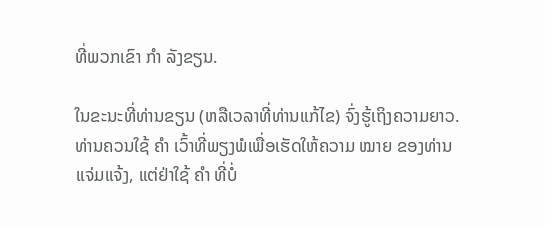ທີ່ພວກເຂົາ ກຳ ລັງຂຽນ.

ໃນຂະນະທີ່ທ່ານຂຽນ (ຫລືເວລາທີ່ທ່ານແກ້ໄຂ) ຈົ່ງຮູ້ເຖິງຄວາມຍາວ. ທ່ານຄວນໃຊ້ ຄຳ ເວົ້າທີ່ພຽງພໍເພື່ອເຮັດໃຫ້ຄວາມ ໝາຍ ຂອງທ່ານແຈ່ມແຈ້ງ, ແຕ່ຢ່າໃຊ້ ຄຳ ທີ່ບໍ່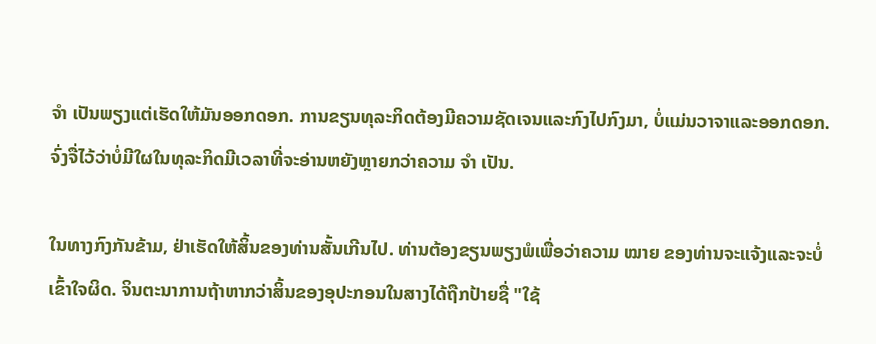ຈຳ ເປັນພຽງແຕ່ເຮັດໃຫ້ມັນອອກດອກ. ການຂຽນທຸລະກິດຕ້ອງມີຄວາມຊັດເຈນແລະກົງໄປກົງມາ, ບໍ່ແມ່ນວາຈາແລະອອກດອກ. ຈົ່ງຈື່ໄວ້ວ່າບໍ່ມີໃຜໃນທຸລະກິດມີເວລາທີ່ຈະອ່ານຫຍັງຫຼາຍກວ່າຄວາມ ຈຳ ເປັນ.

ໃນທາງກົງກັນຂ້າມ, ຢ່າເຮັດໃຫ້ສິ້ນຂອງທ່ານສັ້ນເກີນໄປ. ທ່ານຕ້ອງຂຽນພຽງພໍເພື່ອວ່າຄວາມ ໝາຍ ຂອງທ່ານຈະແຈ້ງແລະຈະບໍ່ເຂົ້າໃຈຜິດ. ຈິນຕະນາການຖ້າຫາກວ່າສິ້ນຂອງອຸປະກອນໃນສາງໄດ້ຖືກປ້າຍຊື່ "ໃຊ້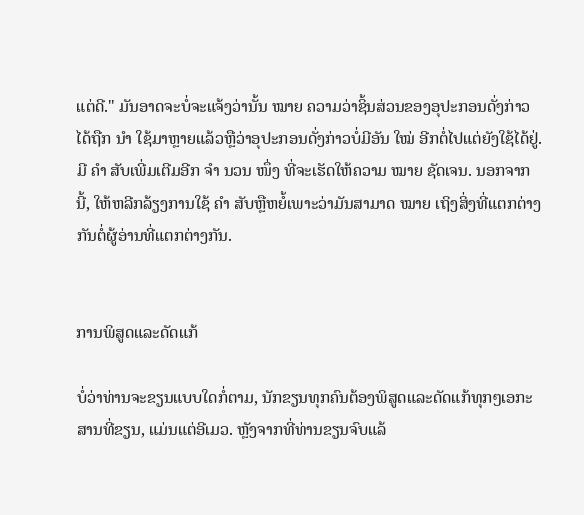ແຕ່ດີ." ມັນອາດຈະບໍ່ຈະແຈ້ງວ່ານັ້ນ ໝາຍ ຄວາມວ່າຊິ້ນສ່ວນຂອງອຸປະກອນດັ່ງກ່າວໄດ້ຖືກ ນຳ ໃຊ້ມາຫຼາຍແລ້ວຫຼືວ່າອຸປະກອນດັ່ງກ່າວບໍ່ມີອັນ ໃໝ່ ອີກຕໍ່ໄປແຕ່ຍັງໃຊ້ໄດ້ຢູ່. ມີ ຄຳ ສັບເພີ່ມເຕີມອີກ ຈຳ ນວນ ໜຶ່ງ ທີ່ຈະເຮັດໃຫ້ຄວາມ ໝາຍ ຊັດເຈນ. ນອກຈາກນີ້, ໃຫ້ຫລີກລ້ຽງການໃຊ້ ຄຳ ສັບຫຼືຫຍໍ້ເພາະວ່າມັນສາມາດ ໝາຍ ເຖິງສິ່ງທີ່ແຕກຕ່າງກັນຕໍ່ຜູ້ອ່ານທີ່ແຕກຕ່າງກັນ.


ການພິສູດແລະດັດແກ້

ບໍ່ວ່າທ່ານຈະຂຽນແບບໃດກໍ່ຕາມ, ນັກຂຽນທຸກຄົນຕ້ອງພິສູດແລະດັດແກ້ທຸກໆເອກະສານທີ່ຂຽນ, ແມ່ນແຕ່ອີເມວ. ຫຼັງຈາກທີ່ທ່ານຂຽນຈົບແລ້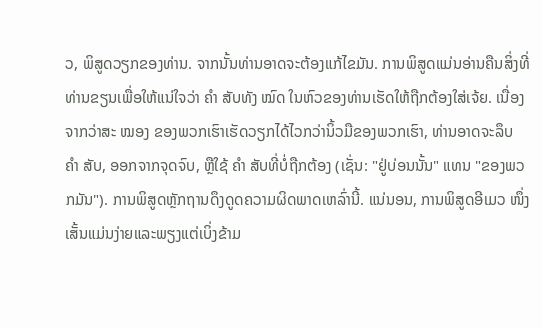ວ, ພິສູດວຽກຂອງທ່ານ. ຈາກນັ້ນທ່ານອາດຈະຕ້ອງແກ້ໄຂມັນ. ການພິສູດແມ່ນອ່ານຄືນສິ່ງທີ່ທ່ານຂຽນເພື່ອໃຫ້ແນ່ໃຈວ່າ ຄຳ ສັບທັງ ໝົດ ໃນຫົວຂອງທ່ານເຮັດໃຫ້ຖືກຕ້ອງໃສ່ເຈ້ຍ. ເນື່ອງຈາກວ່າສະ ໝອງ ຂອງພວກເຮົາເຮັດວຽກໄດ້ໄວກວ່ານິ້ວມືຂອງພວກເຮົາ, ທ່ານອາດຈະລຶບ ຄຳ ສັບ, ອອກຈາກຈຸດຈົບ, ຫຼືໃຊ້ ຄຳ ສັບທີ່ບໍ່ຖືກຕ້ອງ (ເຊັ່ນ: "ຢູ່ບ່ອນນັ້ນ" ແທນ "ຂອງພວກມັນ"). ການພິສູດຫຼັກຖານດຶງດູດຄວາມຜິດພາດເຫລົ່ານີ້. ແນ່ນອນ, ການພິສູດອີເມວ ໜຶ່ງ ເສັ້ນແມ່ນງ່າຍແລະພຽງແຕ່ເບິ່ງຂ້າມ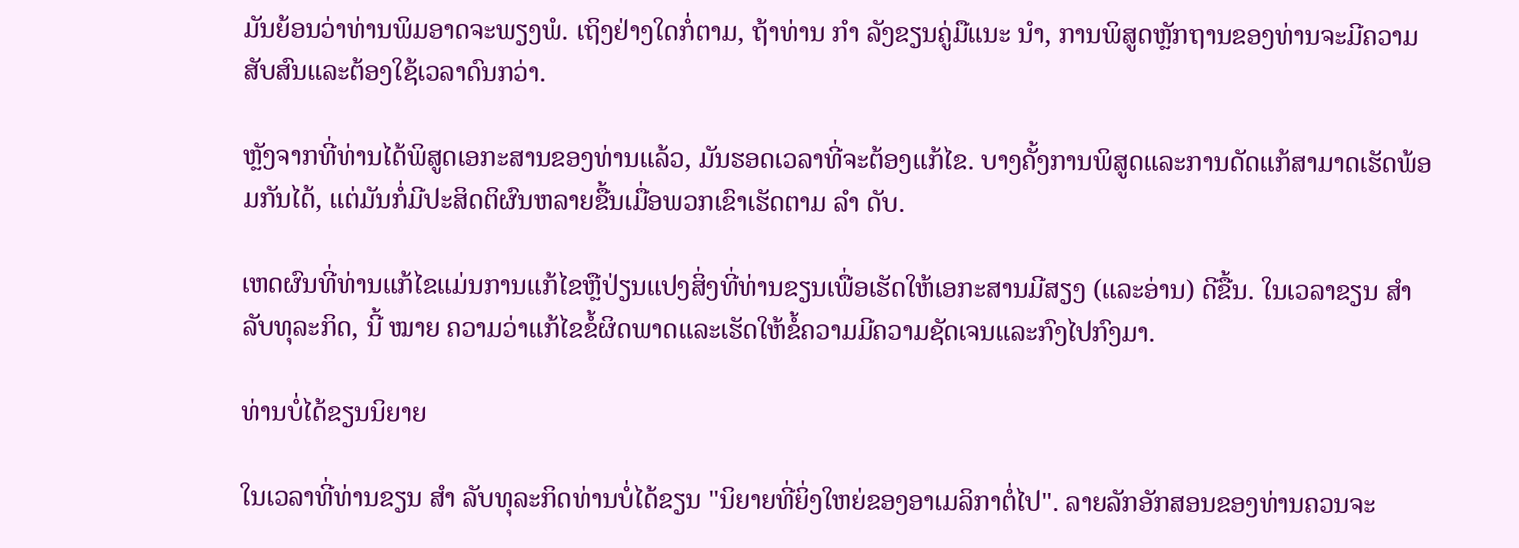ມັນຍ້ອນວ່າທ່ານພິມອາດຈະພຽງພໍ. ເຖິງຢ່າງໃດກໍ່ຕາມ, ຖ້າທ່ານ ກຳ ລັງຂຽນຄູ່ມືແນະ ນຳ, ການພິສູດຫຼັກຖານຂອງທ່ານຈະມີຄວາມສັບສົນແລະຕ້ອງໃຊ້ເວລາດົນກວ່າ.

ຫຼັງຈາກທີ່ທ່ານໄດ້ພິສູດເອກະສານຂອງທ່ານແລ້ວ, ມັນຮອດເວລາທີ່ຈະຕ້ອງແກ້ໄຂ. ບາງຄັ້ງການພິສູດແລະການດັດແກ້ສາມາດເຮັດພ້ອມກັນໄດ້, ແຕ່ມັນກໍ່ມີປະສິດຕິຜົນຫລາຍຂື້ນເມື່ອພວກເຂົາເຮັດຕາມ ລຳ ດັບ.

ເຫດຜົນທີ່ທ່ານແກ້ໄຂແມ່ນການແກ້ໄຂຫຼືປ່ຽນແປງສິ່ງທີ່ທ່ານຂຽນເພື່ອເຮັດໃຫ້ເອກະສານມີສຽງ (ແລະອ່ານ) ດີຂື້ນ. ໃນເວລາຂຽນ ສຳ ລັບທຸລະກິດ, ນີ້ ໝາຍ ຄວາມວ່າແກ້ໄຂຂໍ້ຜິດພາດແລະເຮັດໃຫ້ຂໍ້ຄວາມມີຄວາມຊັດເຈນແລະກົງໄປກົງມາ.

ທ່ານບໍ່ໄດ້ຂຽນນິຍາຍ

ໃນເວລາທີ່ທ່ານຂຽນ ສຳ ລັບທຸລະກິດທ່ານບໍ່ໄດ້ຂຽນ "ນິຍາຍທີ່ຍິ່ງໃຫຍ່ຂອງອາເມລິກາຕໍ່ໄປ". ລາຍລັກອັກສອນຂອງທ່ານຄວນຈະ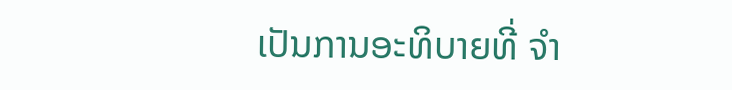ເປັນການອະທິບາຍທີ່ ຈຳ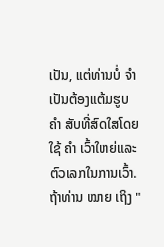ເປັນ, ແຕ່ທ່ານບໍ່ ຈຳ ເປັນຕ້ອງແຕ້ມຮູບ ຄຳ ສັບທີ່ສົດໃສໂດຍໃຊ້ ຄຳ ເວົ້າໃຫຍ່ແລະຕົວເລກໃນການເວົ້າ. ຖ້າທ່ານ ໝາຍ ເຖິງ "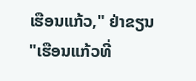ເຮືອນແກ້ວ," ຢ່າຂຽນ "ເຮືອນແກ້ວທີ່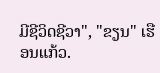ມີຊີວິດຊີວາ", "ຂຽນ" ເຮືອນແກ້ວ.